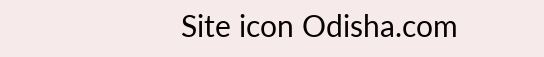Site icon Odisha.com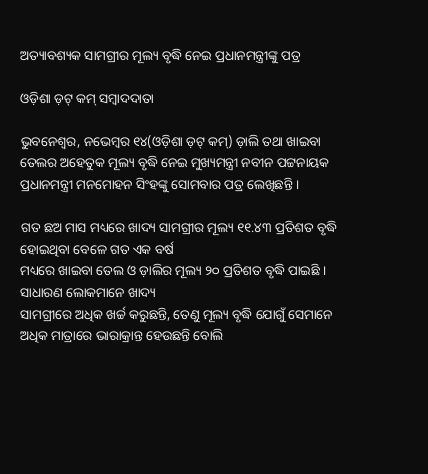ଅତ୍ୟାବଶ୍ୟକ ସାମଗ୍ରୀର ମୂଲ୍ୟ ବୃଦ୍ଧି ନେଇ ପ୍ରଧାନମନ୍ତ୍ରୀଙ୍କୁ ପତ୍ର

ଓଡ଼ିଶା ଡ଼ଟ୍ କମ୍ ସମ୍ବାଦଦାତା

ଭୁବନେଶ୍ୱର, ନଭେମ୍ବର ୧୪(ଓଡ଼ିଶା ଡ଼ଟ୍ କମ୍) ଡ଼ାଲି ତଥା ଖାଇବା ତେଲର ଅହେତୁକ ମୂଲ୍ୟ ବୃଦ୍ଧି ନେଇ ମୁଖ୍ୟମନ୍ତ୍ରୀ ନବୀନ ପଟ୍ଟନାୟକ ପ୍ରଧାନମନ୍ତ୍ରୀ ମନମୋହନ ସିଂହଙ୍କୁ ସୋମବାର ପତ୍ର ଲେଖିଛନ୍ତି ।

ଗତ ଛଅ ମାସ ମଧ୍ୟରେ ଖାଦ୍ୟ ସାମଗ୍ରୀର ମୂଲ୍ୟ ୧୧.୪୩ ପ୍ରତିଶତ ବୃଦ୍ଧି ହୋଇଥିବା ବେଳେ ଗତ ଏକ ବର୍ଷ
ମଧ୍ୟରେ ଖାଇବା ତେଲ ଓ ଡ଼ାଲିର ମୂଲ୍ୟ ୨୦ ପ୍ରତିଶତ ବୃଦ୍ଧି ପାଇଛି । ସାଧାରଣ ଲୋକମାନେ ଖାଦ୍ୟ
ସାମଗ୍ରୀରେ ଅଧିକ ଖର୍ଚ୍ଚ କରୁଛନ୍ତି, ତେଣୁ ମୂଲ୍ୟ ବୃଦ୍ଧି ଯୋଗୁଁ ସେମାନେ ଅଧିକ ମାତ୍ରାରେ ଭାରାକ୍ରାନ୍ତ ହେଉଛନ୍ତି ବୋଲି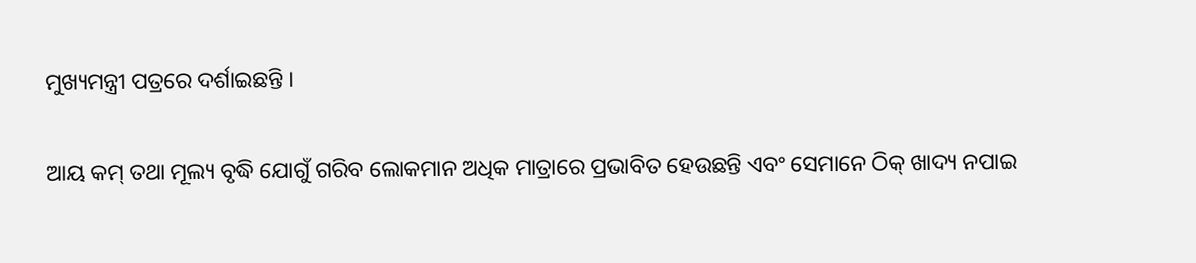ମୁଖ୍ୟମନ୍ତ୍ରୀ ପତ୍ରରେ ଦର୍ଶାଇଛନ୍ତି ।

ଆୟ କମ୍ ତଥା ମୂଲ୍ୟ ବୃଦ୍ଧି ଯୋଗୁଁ ଗରିବ ଲୋକମାନ ଅଧିକ ମାତ୍ରାରେ ପ୍ରଭାବିତ ହେଉଛନ୍ତି ଏବଂ ସେମାନେ ଠିକ୍ ଖାଦ୍ୟ ନପାଇ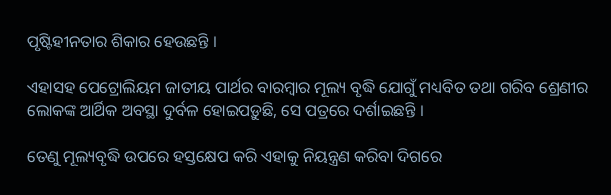ପୃଷ୍ଟିହୀନତାର ଶିକାର ହେଉଛନ୍ତି ।

ଏହାସହ ପେଟ୍ରୋଲିୟମ ଜାତୀୟ ପାର୍ଥର ବାରମ୍ବାର ମୂଲ୍ୟ ବୃଦ୍ଧି ଯୋଗୁଁ ମଧ୍ୟବିତ ତଥା ଗରିବ ଶ୍ରେଣୀର ଲୋକଙ୍କ ଆର୍ଥିକ ଅବସ୍ଥା ଦୁର୍ବଳ ହୋଇପଡ଼ୁଛି, ସେ ପତ୍ରରେ ଦର୍ଶାଇଛନ୍ତି ।

ତେଣୁ ମୂଲ୍ୟବୃଦ୍ଧି ଉପରେ ହସ୍ତକ୍ଷେପ କରି ଏହାକୁ ନିୟନ୍ତ୍ରଣ କରିବା ଦିଗରେ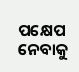ପକ୍ଷେପ ନେବାକୁ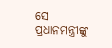ସେ
ପ୍ରଧାନମନ୍ତ୍ରୀଙ୍କୁ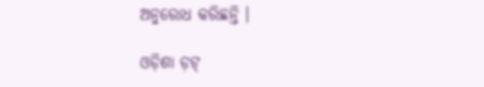ଅନୁରୋଧ କରିଛନ୍ତି ।

ଓଡ଼ିଶା ଡ଼ଟ୍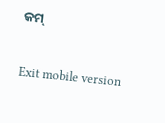କମ୍

Exit mobile version